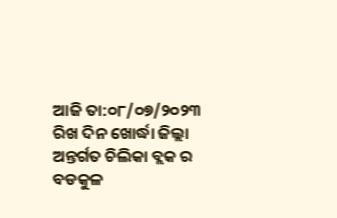ଆଜି ତା:୦୮/୦୭/୨୦୨୩ ରିଖ ଦିନ ଖୋର୍ଦ୍ଧା ଜିଲ୍ଲା ଅନ୍ତର୍ଗତ ଚିଲିକା ବ୍ଲକ ର ବଡକୁଳ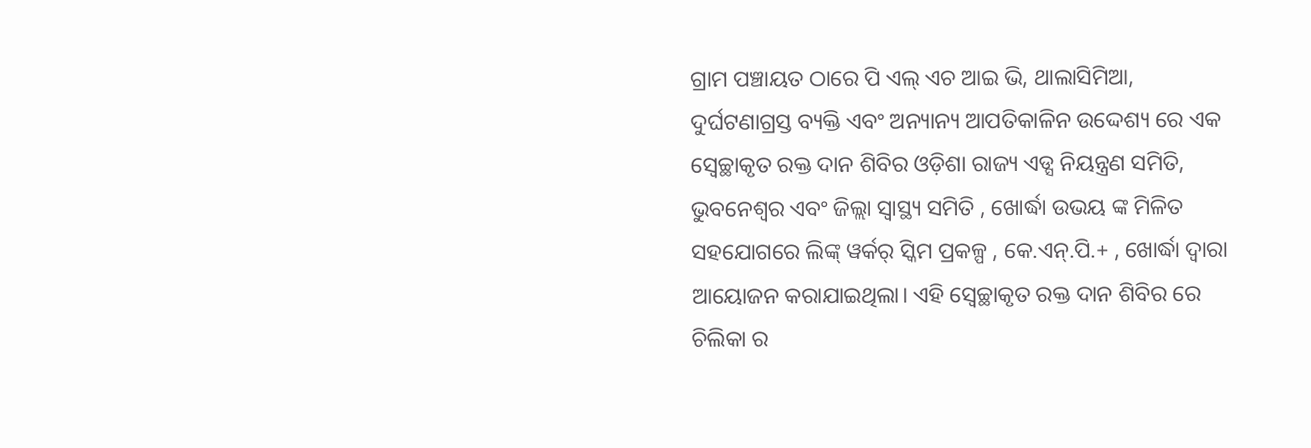ଗ୍ରାମ ପଞ୍ଚାୟତ ଠାରେ ପି ଏଲ୍ ଏଚ ଆଇ ଭି, ଥାଲାସିମିଆ, ଦୁର୍ଘଟଣାଗ୍ରସ୍ତ ବ୍ୟକ୍ତି ଏବଂ ଅନ୍ୟାନ୍ୟ ଆପତିକାଳିନ ଉଦ୍ଦେଶ୍ୟ ରେ ଏକ ସ୍ବେଚ୍ଛାକୃତ ରକ୍ତ ଦାନ ଶିବିର ଓଡ଼ିଶା ରାଜ୍ୟ ଏଡ୍ସ ନିୟନ୍ତ୍ରଣ ସମିତି, ଭୁବନେଶ୍ୱର ଏବଂ ଜିଲ୍ଲା ସ୍ବାସ୍ଥ୍ୟ ସମିତି , ଖୋର୍ଦ୍ଧା ଉଭୟ ଙ୍କ ମିଳିତ ସହଯୋଗରେ ଲିଙ୍କ୍ ୱର୍କର୍ ସ୍କିମ ପ୍ରକଳ୍ପ , କେ.ଏନ୍.ପି.+ , ଖୋର୍ଦ୍ଧା ଦ୍ଵାରା ଆୟୋଜନ କରାଯାଇଥିଲା। ଏହି ସ୍ବେଚ୍ଛାକୃତ ରକ୍ତ ଦାନ ଶିବିର ରେ ଚିଲିକା ର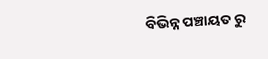ବିଭିନ୍ନ ପଞ୍ଚାୟତ ରୁ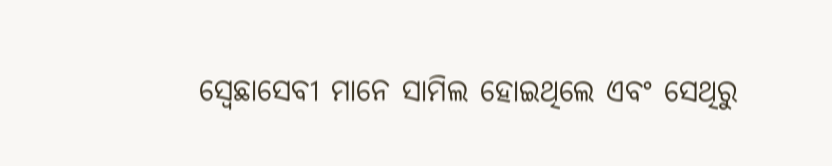ସ୍ବେଛାସେବୀ ମାନେ ସାମିଲ ହୋଇଥିଲେ ଏବଂ ସେଥିରୁ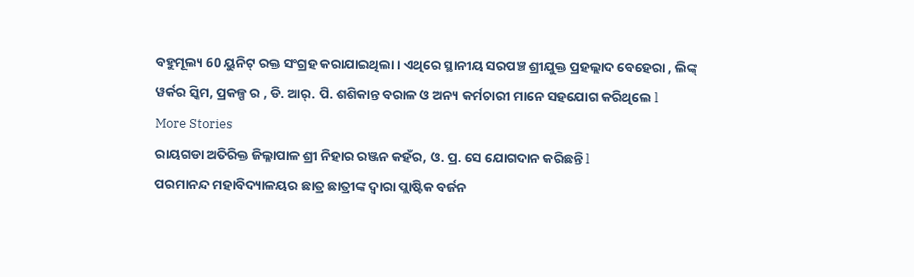ବହୁମୂଲ୍ୟ 60 ୟୁନିଟ୍ ରକ୍ତ ସଂଗ୍ରହ କରାଯାଇଥିଲା । ଏଥିରେ ସ୍ଥାନୀୟ ସରପଞ୍ଚ ଶ୍ରୀଯୁକ୍ତ ପ୍ରହଲ୍ଲାଦ ବେହେରା , ଲିଙ୍କ୍ ୱର୍କର ସ୍କିମ, ପ୍ରକଳ୍ପ ର , ଡି. ଆର୍. ପି. ଶଶିକାନ୍ତ ବରାଳ ଓ ଅନ୍ୟ କର୍ମଚାରୀ ମାନେ ସହଯୋଗ କରିଥିଲେ l
More Stories
ରାୟଗଡା ଅତିରିକ୍ତ ଜିଲ୍ଳାପାଳ ଶ୍ରୀ ନିହାର ରଞ୍ଜନ କହଁର, ଓ. ପ୍ର. ସେ ଯୋଗଦାନ କରିଛନ୍ତି l
ପରମାନନ୍ଦ ମହାବିଦ୍ୟାଳୟର ଛାତ୍ର ଛାତ୍ରୀଙ୍କ ଦ୍ଵାରା ପ୍ଲାଷ୍ଟିକ ବର୍ଜନ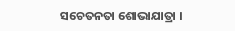ସଚେତନତା ଶୋଭାଯାତ୍ରା ।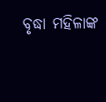ବୃଦ୍ଧା ମହିଳାଙ୍କ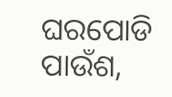ଘରପୋଡି ପାଉଁଶ,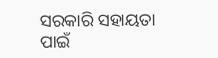ସରକାରି ସହାୟତା ପାଇଁ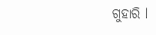ଗୁହାରି l